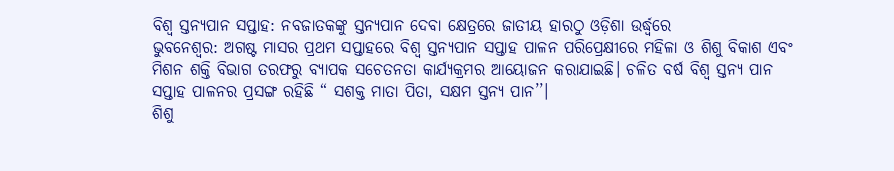ବିଶ୍ୱ ସ୍ତନ୍ୟପାନ ସପ୍ତାହ: ନବଜାତକଙ୍କୁ ସ୍ତନ୍ୟପାନ ଦେବା କ୍ଷେତ୍ରରେ ଜାତୀୟ ହାରଠୁ ଓଡ଼ିଶା ଉର୍ଦ୍ଧ୍ବରେ
ଭୁବନେଶ୍ବର: ଅଗଷ୍ଟ ମାସର ପ୍ରଥମ ସପ୍ତାହରେ ବିଶ୍ୱ ସ୍ତନ୍ୟପାନ ସପ୍ତାହ ପାଳନ ପରିପ୍ରେକ୍ଷୀରେ ମହିଳା ଓ ଶିଶୁ ବିକାଶ ଏବଂ ମିଶନ ଶକ୍ତି ବିଭାଗ ତରଫରୁ ବ୍ୟାପକ ସଚେତନତା କାର୍ଯ୍ୟକ୍ରମର ଆୟୋଜନ କରାଯାଇଛି। ଚଳିତ ବର୍ଷ ବିଶ୍ୱ ସ୍ତନ୍ୟ ପାନ ସପ୍ତାହ ପାଳନର ପ୍ରସଙ୍ଗ ରହିଛି “ ସଶକ୍ତ ମାତା ପିତା, ସକ୍ଷମ ସ୍ତନ୍ୟ ପାନ’’।
ଶିଶୁ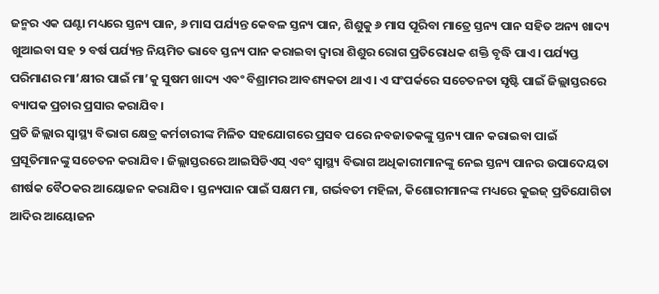ଜନ୍ମର ଏକ ଘଣ୍ଟା ମଧ୍ୟରେ ସ୍ତନ୍ୟ ପାନ, ୬ ମାସ ପର୍ଯ୍ୟନ୍ତ କେବଳ ସ୍ତନ୍ୟ ପାନ, ଶିଶୁକୁ ୬ ମାସ ପୂରିବା ମାତ୍ରେ ସ୍ତନ୍ୟ ପାନ ସହିତ ଅନ୍ୟ ଖାଦ୍ୟ ଖୁଆଇବା ସହ ୨ ବର୍ଷ ପର୍ଯ୍ୟନ୍ତ ନିୟମିତ ଭାବେ ସ୍ତନ୍ୟ ପାନ କରାଇବା ଦ୍ୱାରା ଶିଶୁର ରୋଗ ପ୍ରତିରୋଧକ ଶକ୍ତି ବୃଦ୍ଧି ପାଏ। ପର୍ଯ୍ୟପ୍ତ ପରିମାଣର ମା’କ୍ଷୀର ପାଇଁ ମା’କୁ ସୁଷମ ଖାଦ୍ୟ ଏବଂ ବିଶ୍ରାମର ଆବଶ୍ୟକତା ଥାଏ। ଏ ସଂପର୍କରେ ସଚେତନତା ସୃଷ୍ଟି ପାଇଁ ଜିଲ୍ଲାସ୍ତରରେ ବ୍ୟାପକ ପ୍ରଚାର ପ୍ରସାର କରାଯିବ।
ପ୍ରତି ଜିଲ୍ଲାର ସ୍ୱାସ୍ଥ୍ୟ ବିଭାଗ କ୍ଷେତ୍ର କର୍ମଚାରୀଙ୍କ ମିଳିତ ସହଯୋଗରେ ପ୍ରସବ ପରେ ନବଜାତକଙ୍କୁ ସ୍ତନ୍ୟ ପାନ କରାଇବା ପାଇଁ ପ୍ରସୂତିମାନଙ୍କୁ ସଚେତନ କରାଯିବ। ଜିଲ୍ଲାସ୍ତରରେ ଆଇସିଡିଏସ୍ ଏବଂ ସ୍ୱାସ୍ଥ୍ୟ ବିଭାଗ ଅଧିକାରୀମାନଙ୍କୁ ନେଇ ସ୍ତନ୍ୟ ପାନର ଉପାଦେୟତା ଶୀର୍ଷକ ବୈଠକର ଆୟୋଜନ କରାଯିବ। ସ୍ତନ୍ୟପାନ ପାଇଁ ସକ୍ଷମ ମା, ଗର୍ଭବତୀ ମହିଳା, କିଶୋରୀମାନଙ୍କ ମଧ୍ୟରେ କୁଇଜ୍ ପ୍ରତିଯୋଗିତା ଆଦିର ଆୟୋଜନ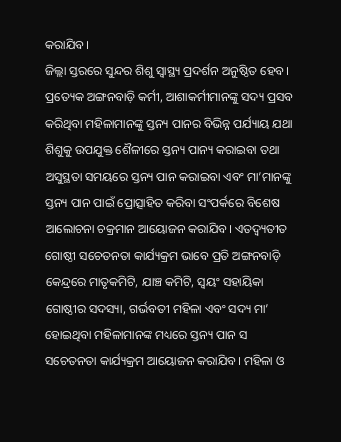କରାଯିବ।
ଜିଲ୍ଲା ସ୍ତରରେ ସୁନ୍ଦର ଶିଶୁ ସ୍ୱାସ୍ଥ୍ୟ ପ୍ରଦର୍ଶନ ଅନୁଷ୍ଠିତ ହେବ। ପ୍ରତ୍ୟେକ ଅଙ୍ଗନବାଡ଼ି କର୍ମୀ, ଆଶାକର୍ମୀମାନଙ୍କୁ ସଦ୍ୟ ପ୍ରସବ କରିଥିବା ମହିଳାମାନଙ୍କୁ ସ୍ତନ୍ୟ ପାନର ବିଭିନ୍ନ ପର୍ଯ୍ୟାୟ ଯଥା ଶିଶୁକୁ ଉପଯୁକ୍ତ ଶୈଳୀରେ ସ୍ତନ୍ୟ ପାନ୍ୟ କରାଇବା ତଥା ଅସୁସ୍ଥତା ସମୟରେ ସ୍ତନ୍ୟ ପାନ କରାଇବା ଏବଂ ମା’ମାନଙ୍କୁ ସ୍ତନ୍ୟ ପାନ ପାଇଁ ପ୍ରୋତ୍ସାହିତ କରିବା ସଂପର୍କରେ ବିଶେଷ ଆଲୋଚନା ଚକ୍ରମାନ ଆୟୋଜନ କରାଯିବ। ଏତଦ୍ବ୍ୟତୀତ ଗୋଷ୍ଠୀ ସଚେତନତା କାର୍ଯ୍ୟକ୍ରମ ଭାବେ ପ୍ରତି ଅଙ୍ଗନବାଡ଼ି କେନ୍ଦ୍ରରେ ମାତୃକମିଟି, ଯାଞ୍ଚ କମିଟି, ସ୍ୱୟଂ ସହାୟିକା ଗୋଷ୍ଠୀର ସଦସ୍ୟା, ଗର୍ଭବତୀ ମହିଳା ଏବଂ ସଦ୍ୟ ମା’ ହୋଇଥିବା ମହିଳାମାନଙ୍କ ମଧ୍ୟରେ ସ୍ତନ୍ୟ ପାନ ସ ସଚେତନତା କାର୍ଯ୍ୟକ୍ରମ ଆୟୋଜନ କରାଯିବ। ମହିଳା ଓ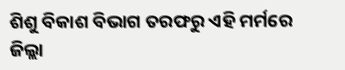ଶିଶୁ ବିକାଶ ବିଭାଗ ତରଫରୁ ଏହି ମର୍ମରେ ଜିଲ୍ଲା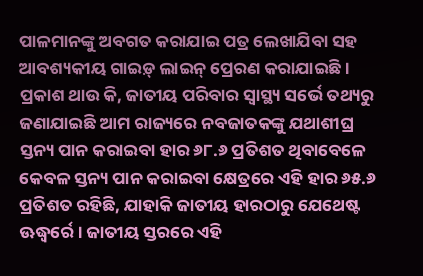ପାଳମାନଙ୍କୁ ଅବଗତ କରାଯାଇ ପତ୍ର ଲେଖାଯିବା ସହ ଆବଶ୍ୟକୀୟ ଗାଇଡ଼୍ ଲାଇନ୍ ପ୍ରେରଣ କରାଯାଇଛି।
ପ୍ରକାଶ ଥାଉ କି, ଜାତୀୟ ପରିବାର ସ୍ୱାସ୍ଥ୍ୟ ସର୍ଭେ ତଥ୍ୟରୁ ଜଣାଯାଇଛି ଆମ ରାଜ୍ୟରେ ନବଜାତକଙ୍କୁ ଯଥାଶୀଘ୍ର ସ୍ତନ୍ୟ ପାନ କରାଇବା ହାର ୬୮.୬ ପ୍ରତିଶତ ଥିବାବେଳେ କେବଳ ସ୍ତନ୍ୟ ପାନ କରାଇବା କ୍ଷେତ୍ରରେ ଏହି ହାର ୬୫.୬ ପ୍ରତିଶତ ରହିଛି, ଯାହାକି ଜାତୀୟ ହାରଠାରୁ ଯେଥେଷ୍ଟ ଊଦ୍ଧ୍ୱର୍ରେ। ଜାତୀୟ ସ୍ତରରେ ଏହି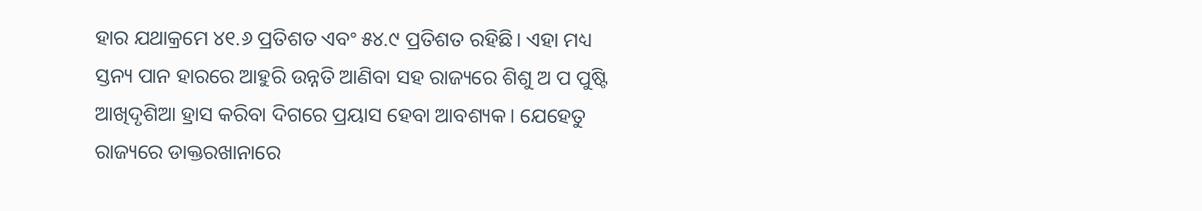ହାର ଯଥାକ୍ରମେ ୪୧.୬ ପ୍ରତିଶତ ଏବଂ ୫୪.୯ ପ୍ରତିଶତ ରହିଛି। ଏହା ମଧ୍ୟ ସ୍ତନ୍ୟ ପାନ ହାରରେ ଆହୁରି ଉନ୍ନତି ଆଣିବା ସହ ରାଜ୍ୟରେ ଶିଶୁ ଅ ପ ପୁଷ୍ଟି ଆଖିଦୃଶିଆ ହ୍ରାସ କରିବା ଦିଗରେ ପ୍ରୟାସ ହେବା ଆବଶ୍ୟକ। ଯେହେତୁ ରାଜ୍ୟରେ ଡାକ୍ତରଖାନାରେ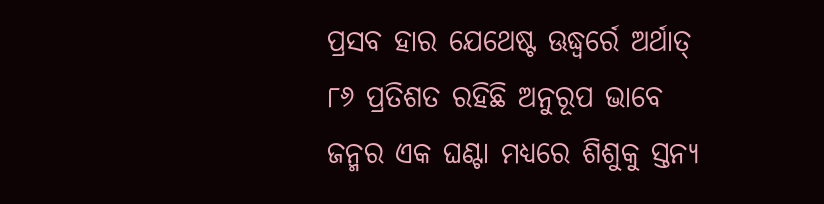ପ୍ରସବ ହାର ଯେଥେଷ୍ଟ ଊଦ୍ଧ୍ୱର୍ରେ ଅର୍ଥାତ୍ ୮୬ ପ୍ରତିଶତ ରହିଛି ଅନୁରୂପ ଭାବେ ଜନ୍ମର ଏକ ଘଣ୍ଟା ମଧ୍ୟରେ ଶିଶୁକୁ ସ୍ତନ୍ୟ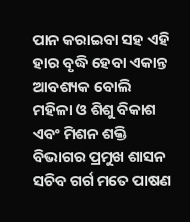ପାନ କରାଇବା ସହ ଏହି ହାର ବୃଦ୍ଧି ହେବା ଏକାନ୍ତ ଆବଶ୍ୟକ ବୋଲି ମହିଳା ଓ ଶିଶୁ ବିକାଶ ଏବଂ ମିଶନ ଶକ୍ତି ବିଭାଗର ପ୍ରମୁଖ ଶାସନ ସଚିବ ଗର୍ଗ ମତେ ପାଷଣ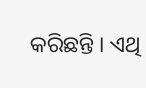କରିଛନ୍ତି । ଏଥି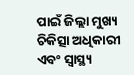ପାଇଁ ଜିଲ୍ଲା ମୁଖ୍ୟ ଚିକିତ୍ସା ଅଧିକାରୀ ଏବଂ ସ୍ୱାସ୍ଥ୍ୟ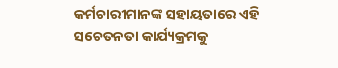କର୍ମଚାରୀମାନଙ୍କ ସହାୟତାରେ ଏହି ସଚେତନତା କାର୍ଯ୍ୟକ୍ରମକୁ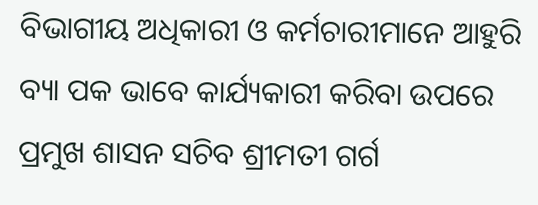ବିଭାଗୀୟ ଅଧିକାରୀ ଓ କର୍ମଚାରୀମାନେ ଆହୁରି ବ୍ୟା ପକ ଭାବେ କାର୍ଯ୍ୟକାରୀ କରିବା ଉପରେ ପ୍ରମୁଖ ଶାସନ ସଚିବ ଶ୍ରୀମତୀ ଗର୍ଗ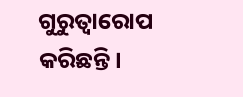ଗୁରୁତ୍ୱାରୋପ କରିଛନ୍ତି।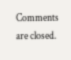Comments are closed.